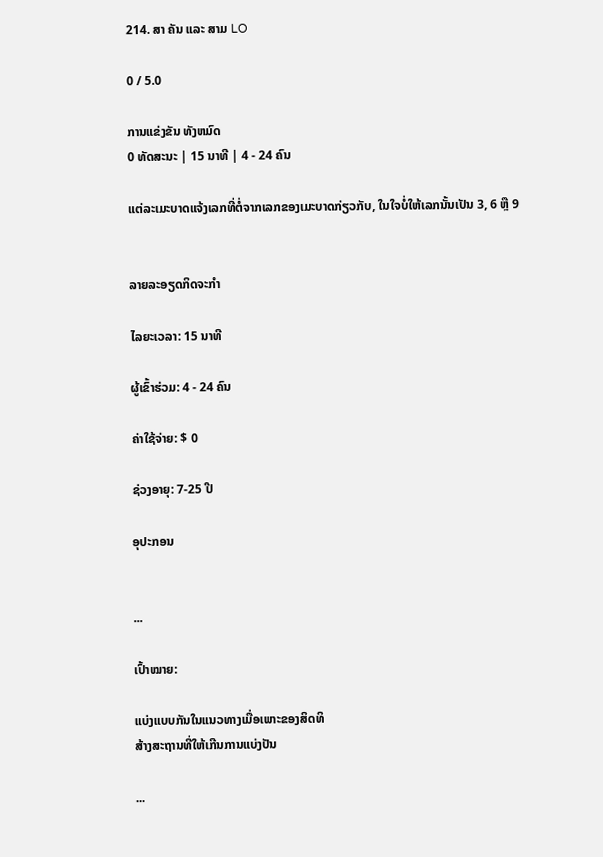214. ສາ ຄັນ ແລະ ສາມ LO

0 / 5.0

ການແຂ່ງຂັນ ທັງຫມົດ
0 ທັດສະນະ | 15 ນາທີ | 4 - 24 ຄົນ

ແຕ່ລະເມະບາດແຈ້ງເລກທີ່ຕໍ່ຈາກເລກຂອງເມະບາດກ່ຽວກັບ, ໃນໃຈບໍ່ໃຫ້ເລກນັ້ນເປັນ 3, 6 ຫຼື 9


ລາຍລະອຽດກິດຈະກໍາ

ໄລຍະເວລາ: 15 ນາທີ

ຜູ້ເຂົ້າຮ່ວມ: 4 - 24 ຄົນ

ຄ່າໃຊ້ຈ່າຍ: $ 0

ຊ່ວງອາຍຸ: 7-25 ປີ

ອຸປະກອນ


...

ເປົ້າໝາຍ:

ແບ່ງແບບກັນໃນແນວທາງເມື່ອເພາະຂອງສິດທິ
ສ້າງສະຖານທີ່ໃຫ້ເກີນການແບ່ງປັນ

...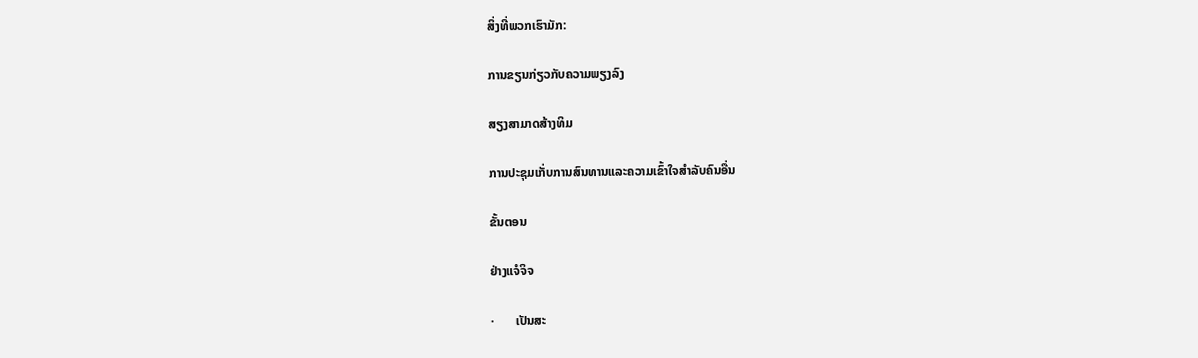ສິ່ງທີ່ພວກເຮົາມັກ:

ການຂຽນກ່ຽວກັບຄວາມພຽງລົງ

ສຽງສາມາດສ້າງທິມ

ການປະຊຸມເກັ່ບການສົນທານແລະຄວາມເຂົ້າໃຈສໍາລັບຄົນອື່ນ

ຂັ້ນຕອນ

ຢ່າງແຈໍຈິຈ

·       ເປັນສະ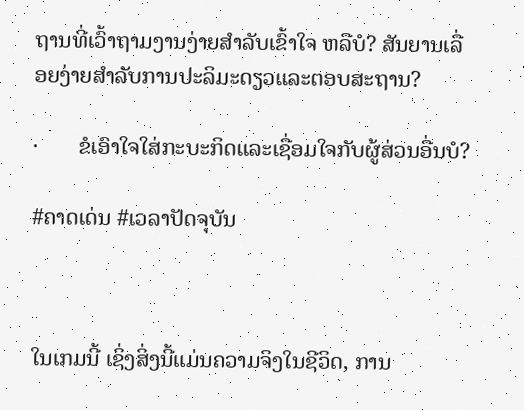ຖານທີ່ເວົ້າຖາມງານງ່າຍສໍາລັບເຂົ້າໃຈ ຫລືບໍ? ສັນຍານເລື່ອຍງ່າຍສໍາລັບການປະລິມະດຽວແລະຕອບສະຖານ?

·       ຂໍເອົາໃຈໃສ່ກະບະກິດແລະເຊື່ອມໃຈກັບຜູ້ສ່ວນອື່ນບໍ?

#ຄາດເດ່ນ #ເວລາປັດຈຸບັນ



ໃນເກມນີ້ ເຊິ່ງສິ່ງນີ້ແມ່ນຄວາມຈິງໃນຊີວິດ, ການ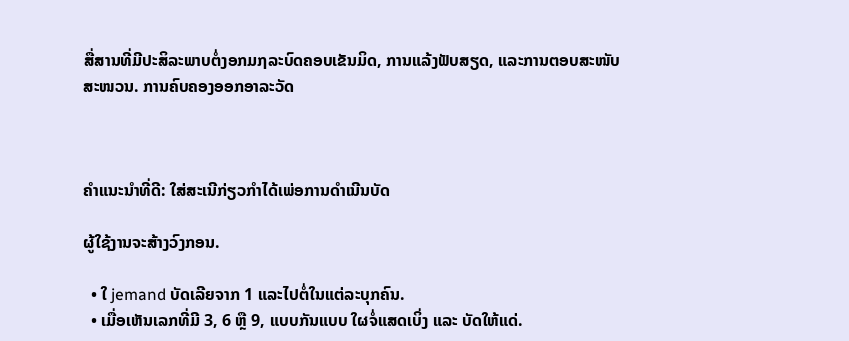ສື່ສານທີ່ມີປະສິລະພາບຕໍ່ງອກມຐລະບົດຄອບເຂັນມິດ, ການແລ້ງຟັບສຽດ, ແລະການຕອບສະໜັບສະໜວນ. ການຄົບຄອງອອກອາລະວັດ



ຄໍາແນະນຳທີ່ດີ: ໃສ່ສະເນີກ່ຽວກໍາໄດ້ເພ່ອການດຳເນີນບັດ

ຜູ້ໃຊ້ງານຈະສ້າງວົງກອນ.

  • ໃ jemand ບັດເລີຍຈາກ 1 ແລະໄປຕໍ່ໃນແຕ່ລະບຸກຄົນ.
  • ເມື່ອເຫັນເລກທີ່ມີ 3, 6 ຫຼື 9, ແບບກັນແບບ ໃຜຈໍ່ແສດເບິ່ງ ແລະ ບັດໃຫ້ແດ່.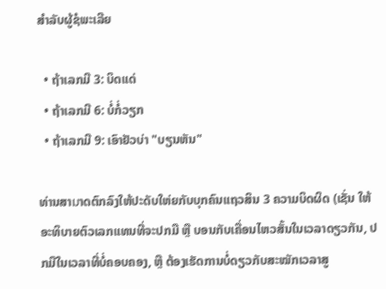ສໍາລັບຜູ້ຊໍພະເລີຍ

  • ຖ້າເລກມີ 3: ບິດແດ່
  • ຖ້າເລກມີ 6: ບໍ່ກໍ່ວຽກ
  • ຖ້າເລກມີ 9: ເອົາຢັວບ່າ "ບຽນຫັນ"

ທ່ານສາมາດຕົກລົງໃຫ້ປະດັບໃຫ່ຍກັບບຸກຄົນແຖວສິນ 3 ຄວາມບິດຜິດ (ເຊັ່ນ ໃຫ້ອະທິບາຍຕົວເລກແທນທີ່ຈະປກມື ຫຼື ບອນກັບເຄື່ອນໄຫວສັ້ນໃນເວລາດຽວກັນ, ປກມືໃນເວລາທີ່ບໍ່ຄອບຄອງ, ຫຼື ຕ້ອງເຮັດການບໍ່ດຽວກັບສະໝັກເວລາສູ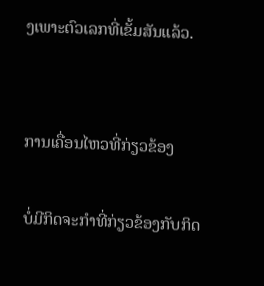ງເພາະຕົວເລກທີ່ເຂັ້ມສັນແລ້ວ.


ການເຄື່ອນໄຫວທີ່ກ່ຽວຂ້ອງ

ບໍ່ມີກິດຈະກໍາທີ່ກ່ຽວຂ້ອງກັບກິດ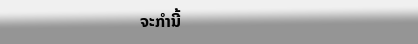ຈະກໍານີ້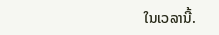ໃນເວລານີ້.